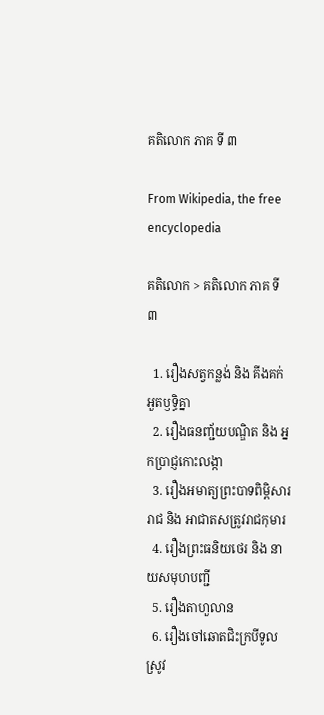គតិលោក ភាគ ទី ៣

From Wikipedia, the free encyclopedia

គតិលោក > គតិលោក ភាគ ទី ៣

  1. រឿងសត្វកន្លង់ និង គីងគក់អួតឫទ្ធិគ្នា
  2. រឿងធនញ្ជ័យបណ្ឌិត និង អ្នកប្រាជ្ញកោះលង្កា
  3. រឿងអមាត្យព្រះបាទពិម្ពិសាររាជ និង អាជាតសត្រូវរាជកុមារ
  4. រឿងព្រះធនិយថេរ និង នាយសមុហបញ្ជី
  5. រឿងតាហួលាន
  6. រឿងចៅឆោតជិះក្របីទូលស្រូវ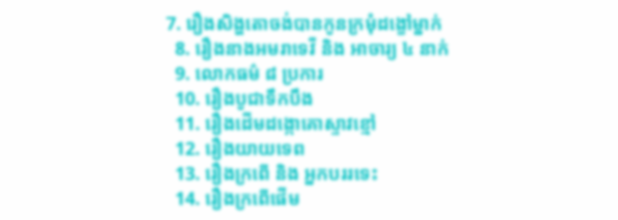7. រឿងសិង្ហតោចង់បានកូនក្រមុំដង្ខៅម្នាក់
  8. រឿងនាងអមរាទេវី និង អាចារ្យ ៤ នាក់
  9. លោកធម៌ ៨ ប្រការ
  10. រឿងបូជាទឹកបឹង
  11. រឿងដើមដង្កោគោស្ទាវខ្មៅ
  12. រឿងយាយទេព
  13. រឿងក្រពើ និង អ្នកបររទេះ
  14. រឿងក្រពើផើម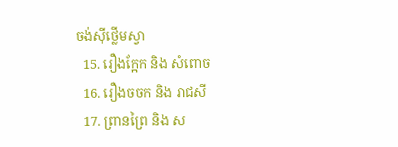ចង់ស៊ីថ្លើមស្វា
  15. រឿងក្អែក និង សំពោច
  16. រឿងចចក និង រាជសី
  17. ព្រានព្រៃ និង ស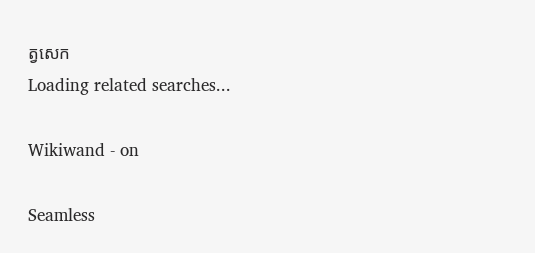ត្វសេក
Loading related searches...

Wikiwand - on

Seamless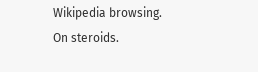Wikipedia browsing. On steroids.